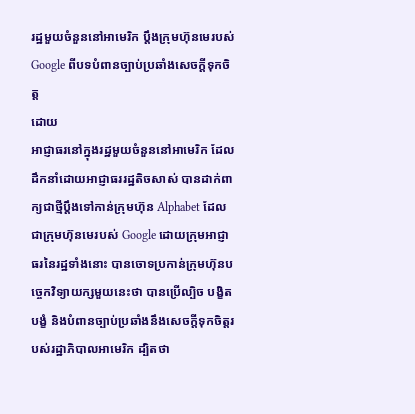រដ្ឋមួយចំនួននៅអាមេរិក ប្ដឹងក្រុមហ៊ុនមេរបស់ Google ពីបទបំពានច្បាប់ប្រឆាំងសេចក្ដីទុកចិត្ត
ដោយ
អាជ្ញាធរនៅក្នុងរដ្ឋមួយចំនួននៅអាមេរិក ដែលដឹកនាំដោយអាជ្ញាធររដ្ឋតិចសាស់ បានដាក់ពាក្យជាថ្មីប្ដឹងទៅកាន់ក្រុមហ៊ុន Alphabet ដែលជាក្រុមហ៊ុនមេរបស់ Google ដោយក្រុមអាជ្ញាធរនៃរដ្ឋទាំងនោះ បានចោទប្រកាន់ក្រុមហ៊ុនបច្ចេកវិទ្យាយក្សមួយនេះថា បានប្រើល្បិច បង្ខិតបង្ខំ និងបំពានច្បាប់ប្រឆាំងនឹងសេចក្ដីទុកចិត្តរបស់រដ្ឋាភិបាលអាមេរិក ដ្បិតថា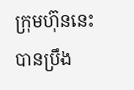ក្រុមហ៊ុននេះ បានប្រឹង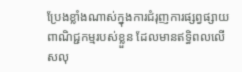ប្រែងខ្លាំងណាស់ក្នុងការជំរុញការផ្សព្វផ្សាយពាណិជ្ជកម្មរបស់ខ្លួន ដែលមានឥទ្ធិពលលើសលុ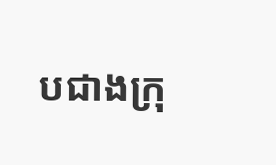បជាងក្រុ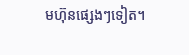មហ៊ុនផ្សេងៗទៀត។